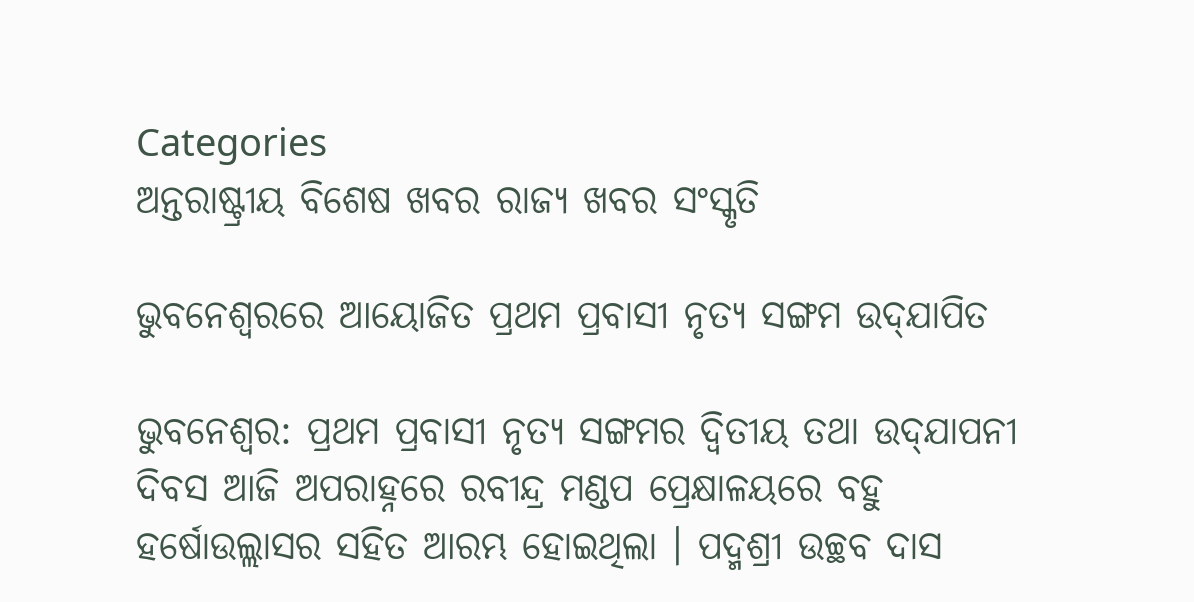Categories
ଅନ୍ତରାଷ୍ଟ୍ରୀୟ ବିଶେଷ ଖବର ରାଜ୍ୟ ଖବର ସଂସ୍କୃତି

ଭୁବନେଶ୍ବରରେ ଆୟୋଜିତ ପ୍ରଥମ ପ୍ରବାସୀ ନୃତ୍ୟ ସଙ୍ଗମ ଉଦ୍‌ଯାପିତ

ଭୁବନେଶ୍ୱର: ପ୍ରଥମ ପ୍ରବାସୀ ନୃତ୍ୟ ସଙ୍ଗମର ଦ୍ୱିତୀୟ ତଥା ଉଦ୍‌ଯାପନୀ ଦିବସ ଆଜି ଅପରାହ୍ନରେ ରବୀନ୍ଦ୍ର ମଣ୍ଡପ ପ୍ରେକ୍ଷାଳୟରେ ବହୁ ହର୍ଷୋଉଲ୍ଲାସର ସହିତ ଆରମ୍ଭ ହୋଇଥିଲା । ପଦ୍ମଶ୍ରୀ ଉଚ୍ଛବ ଦାସ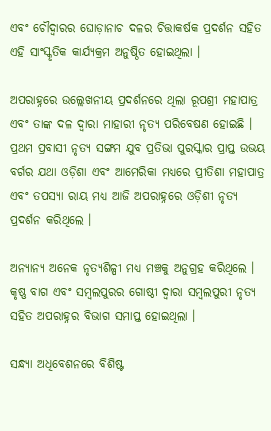ଏବଂ ଚୌଦ୍ୱାରର ଘୋଡ଼ାନାଚ ଦଳର ଚିତ୍ତାକର୍ଷକ ପ୍ରଦର୍ଶନ ସହିତ ଏହି ସାଂସ୍କୃତିକ କାର୍ଯ୍ୟକ୍ରମ ଅନୁଷ୍ଠିତ ହୋଇଥିଲା ।

ଅପରାହ୍ନରେ ଉଲ୍ଲେଖନୀୟ ପ୍ରଦର୍ଶନରେ ଥିଲା ରୂପଶ୍ରୀ ମହାପାତ୍ର ଏବଂ ତାଙ୍କ ଦଳ ଦ୍ୱାରା ମାହାରୀ ନୃତ୍ୟ ପରିବେଷଣ ହୋଇଛି । ପ୍ରଥମ ପ୍ରବାସୀ ନୃତ୍ୟ ସଙ୍ଗମ ଯୁବ ପ୍ରତିଭା ପୁରସ୍କାର ପ୍ରାପ୍ତ ଉଭୟ ବର୍ଗର ଯଥା ଓଡ଼ିଶା ଏବଂ ଆମେରିକା ମଧ୍ୟରେ ପ୍ରୀତିଶା ମହାପାତ୍ର ଏବଂ ତପସ୍ୟା ରାୟ ମଧ୍ୟ ଆଜି ଅପରାହ୍ନରେ ଓଡ଼ିଶୀ ନୃତ୍ୟ ପ୍ରଦର୍ଶନ କରିଥିଲେ ।

ଅନ୍ୟାନ୍ୟ ଅନେକ ନୃତ୍ୟଶିଳ୍ପୀ ମଧ୍ୟ ମଞ୍ଚକୁ ଅନୁଗ୍ରହ କରିଥିଲେ । କୃଷ୍ଣ ବାଗ ଏବଂ ସମ୍ବଲପୁରର ଗୋଷ୍ଠୀ ଦ୍ୱାରା ସମ୍ବଲପୁରୀ ନୃତ୍ୟ ସହିତ ଅପରାହ୍ନର ବିଭାଗ ସମାପ୍ତ ହୋଇଥିଲା ।

ସନ୍ଧ୍ୟା ଅଧିବେଶନରେ ବିଶିଷ୍ଟ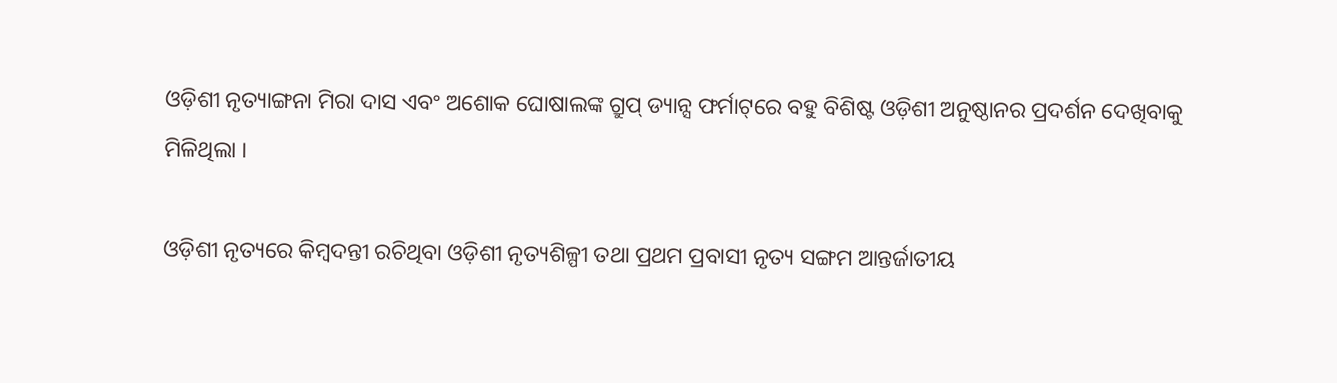ଓଡ଼ିଶୀ ନୃତ୍ୟାଙ୍ଗନା ମିରା ଦାସ ଏବଂ ଅଶୋକ ଘୋଷାଲଙ୍କ ଗ୍ରୁପ୍ ଡ୍ୟାନ୍ସ ଫର୍ମାଟ୍‌ରେ ବହୁ ବିଶିଷ୍ଟ ଓଡ଼ିଶୀ ଅନୁଷ୍ଠାନର ପ୍ରଦର୍ଶନ ଦେଖିବାକୁ ମିଳିଥିଲା ।

ଓଡ଼ିଶୀ ନୃତ୍ୟରେ କିମ୍ବଦନ୍ତୀ ରଚିଥିବା ଓଡ଼ିଶୀ ନୃତ୍ୟଶିଳ୍ପୀ ତଥା ପ୍ରଥମ ପ୍ରବାସୀ ନୃତ୍ୟ ସଙ୍ଗମ ଆନ୍ତର୍ଜାତୀୟ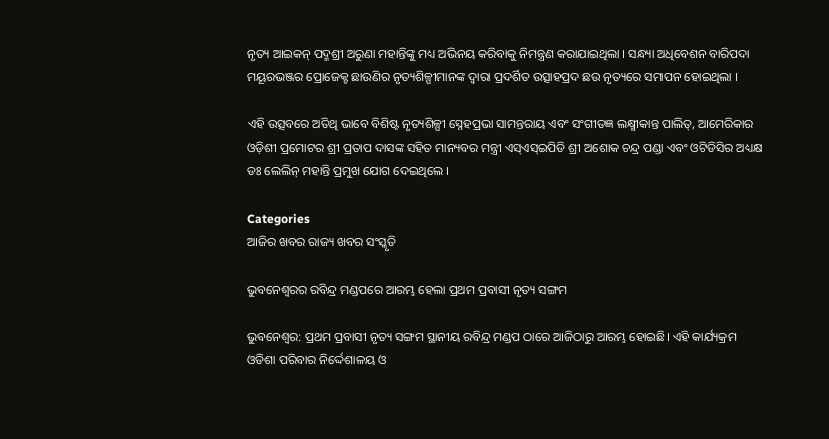ନୃତ୍ୟ ଆଇକନ୍ ପଦ୍ମଶ୍ରୀ ଅରୁଣା ମହାନ୍ତିଙ୍କୁ ମଧ୍ୟ ଅଭିନୟ କରିବାକୁ ନିମନ୍ତ୍ରଣ କରାଯାଇଥିଲା । ସନ୍ଧ୍ୟା ଅଧିବେଶନ ବାରିପଦା ମୟୂରଭଞ୍ଜର ପ୍ରୋଜେକ୍ଟ ଛାଉଣିର ନୃତ୍ୟଶିଳ୍ପୀମାନଙ୍କ ଦ୍ୱାରା ପ୍ରଦର୍ଶିତ ଉତ୍ସାହପ୍ରଦ ଛଉ ନୃତ୍ୟରେ ସମାପନ ହୋଇଥିଲା ।

ଏହି ଉତ୍ସବରେ ଅତିଥି ଭାବେ ବିଶିଷ୍ଟ ନୃତ୍ୟଶିଳ୍ପୀ ସ୍ନେହପ୍ରଭା ସାମନ୍ତରାୟ ଏବଂ ସଂଗୀତଜ୍ଞ ଲକ୍ଷ୍ମୀକାନ୍ତ ପାଲିତ୍‌, ଆମେରିକାର ଓଡ଼ିଶୀ ପ୍ରମୋଟର ଶ୍ରୀ ପ୍ରତାପ ଦାସଙ୍କ ସହିତ ମାନ୍ୟବର ମନ୍ତ୍ରୀ ଏସ୍‌ଏସ୍‌ଇପିଡି ଶ୍ରୀ ଅଶୋକ ଚନ୍ଦ୍ର ପଣ୍ଡା ଏବଂ ଓଟିଡିସିର ଅଧ୍ୟକ୍ଷ ଡଃ ଲେଲିନ୍ ମହାନ୍ତି ପ୍ରମୁଖ ଯୋଗ ଦେଇଥିଲେ ।

Categories
ଆଜିର ଖବର ରାଜ୍ୟ ଖବର ସଂସ୍କୃତି

ଭୁବନେଶ୍ବରର ରବିନ୍ଦ୍ର ମଣ୍ଡପରେ ଆରମ୍ଭ ହେଲା ପ୍ରଥମ ପ୍ରବାସୀ ନୃତ୍ୟ ସଙ୍ଗମ

ଭୁବନେଶ୍ୱର: ପ୍ରଥମ ପ୍ରବାସୀ ନୃତ୍ୟ ସଙ୍ଗମ ସ୍ଥାନୀୟ ରବିନ୍ଦ୍ର ମଣ୍ଡପ ଠାରେ ଆଜିଠାରୁ ଆରମ୍ଭ ହୋଇଛି। ଏହି କାର୍ଯ୍ୟକ୍ରମ ଓଡିଶା ପରିବାର ନିର୍ଦ୍ଦେଶାଳୟ ଓ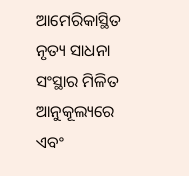ଆମେରିକାସ୍ଥିତ ନୃତ୍ୟ ସାଧନା ସଂସ୍ଥାର ମିଳିତ ଆନୁକୂଲ୍ୟରେ ଏବଂ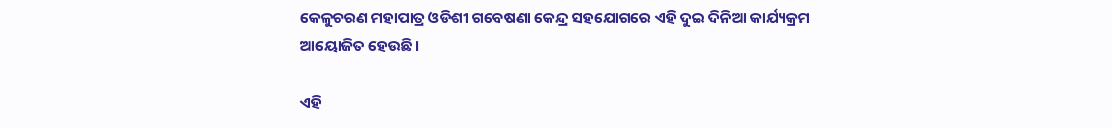କେଳୁଚରଣ ମହାପାତ୍ର ଓଡିଶୀ ଗବେଷଣା କେନ୍ଦ୍ର ସହଯୋଗରେ ଏହି ଦୁଇ ଦିନିଆ କାର୍ଯ୍ୟକ୍ରମ ଆୟୋଜିତ ହେଉଛି।

ଏହି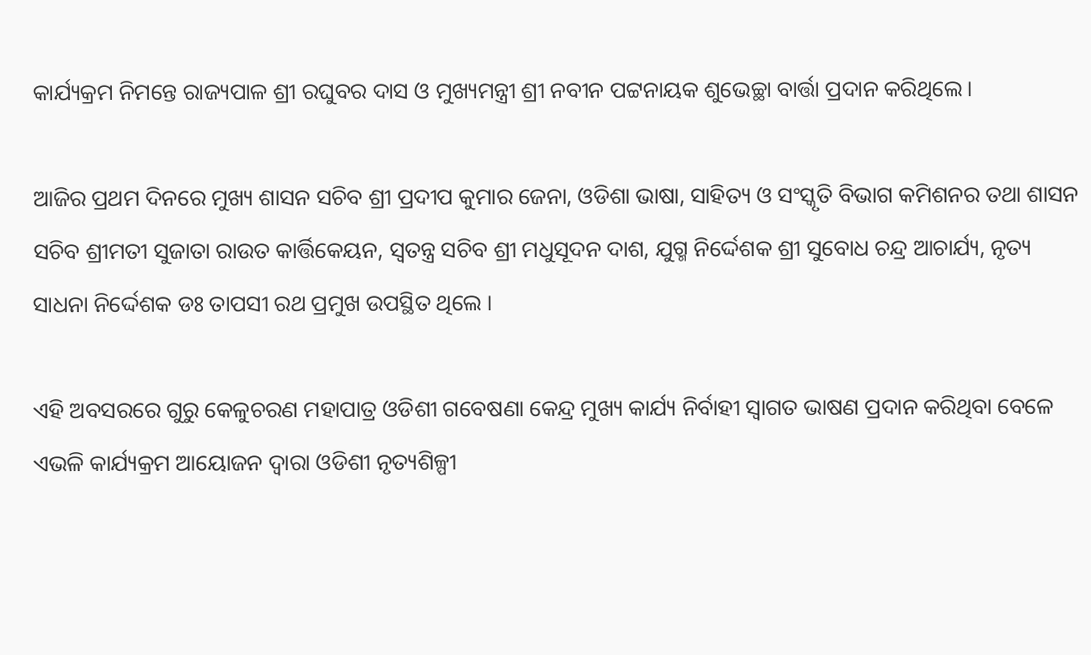କାର୍ଯ୍ୟକ୍ରମ ନିମନ୍ତେ ରାଜ୍ୟପାଳ ଶ୍ରୀ ରଘୁବର ଦାସ ଓ ମୁଖ୍ୟମନ୍ତ୍ରୀ ଶ୍ରୀ ନବୀନ ପଟ୍ଟନାୟକ ଶୁଭେଚ୍ଛା ବାର୍ତ୍ତା ପ୍ରଦାନ କରିଥିଲେ।

ଆଜିର ପ୍ରଥମ ଦିନରେ ମୁଖ୍ୟ ଶାସନ ସଚିବ ଶ୍ରୀ ପ୍ରଦୀପ କୁମାର ଜେନା, ଓଡିଶା ଭାଷା, ସାହିତ୍ୟ ଓ ସଂସ୍କୃତି ବିଭାଗ କମିଶନର ତଥା ଶାସନ ସଚିବ ଶ୍ରୀମତୀ ସୁଜାତା ରାଉତ କାର୍ତ୍ତିକେୟନ, ସ୍ୱତନ୍ତ୍ର ସଚିବ ଶ୍ରୀ ମଧୁସୂଦନ ଦାଶ, ଯୁଗ୍ମ ନିର୍ଦ୍ଦେଶକ ଶ୍ରୀ ସୁବୋଧ ଚନ୍ଦ୍ର ଆଚାର୍ଯ୍ୟ, ନୃତ୍ୟ ସାଧନା ନିର୍ଦ୍ଦେଶକ ଡଃ ତାପସୀ ରଥ ପ୍ରମୁଖ ଉପସ୍ଥିତ ଥିଲେ ।

ଏହି ଅବସରରେ ଗୁରୁ କେଳୁଚରଣ ମହାପାତ୍ର ଓଡିଶୀ ଗବେଷଣା କେନ୍ଦ୍ର ମୁଖ୍ୟ କାର୍ଯ୍ୟ ନିର୍ବାହୀ ସ୍ୱାଗତ ଭାଷଣ ପ୍ରଦାନ କରିଥିବା ବେଳେ ଏଭଳି କାର୍ଯ୍ୟକ୍ରମ ଆୟୋଜନ ଦ୍ୱାରା ଓଡିଶୀ ନୃତ୍ୟଶିଳ୍ପୀ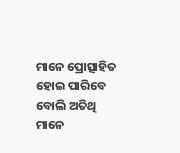ମାନେ ପ୍ରୋତ୍ସାହିତ ହୋଇ ପାରିବେ ବୋଲି ଅତିଥି ମାନେ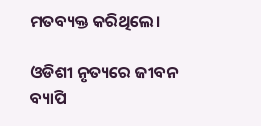ମତବ୍ୟକ୍ତ କରିଥିଲେ।

ଓଡିଶୀ ନୃତ୍ୟରେ ଜୀବନ ବ୍ୟାପି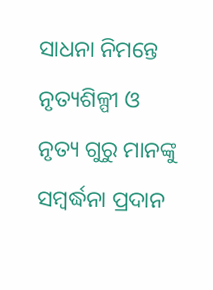ସାଧନା ନିମନ୍ତେ ନୃତ୍ୟଶିଳ୍ପୀ ଓ ନୃତ୍ୟ ଗୁରୁ ମାନଙ୍କୁ ସମ୍ବର୍ଦ୍ଧନା ପ୍ରଦାନ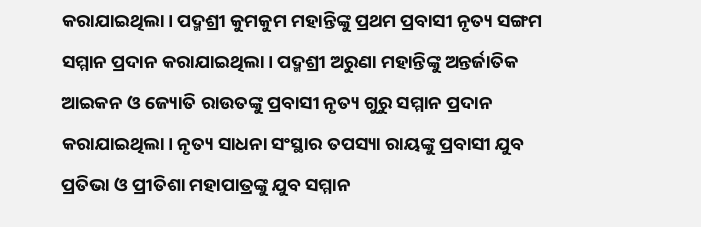କରାଯାଇଥିଲା। ପଦ୍ମଶ୍ରୀ କୁମକୁମ ମହାନ୍ତିଙ୍କୁ ପ୍ରଥମ ପ୍ରବାସୀ ନୃତ୍ୟ ସଙ୍ଗମ ସମ୍ମାନ ପ୍ରଦାନ କରାଯାଇଥିଲା। ପଦ୍ମଶ୍ରୀ ଅରୁଣା ମହାନ୍ତିଙ୍କୁ ଅନ୍ତର୍ଜାତିକ ଆଇକନ ଓ ଜ୍ୟୋତି ରାଉତଙ୍କୁ ପ୍ରବାସୀ ନୃତ୍ୟ ଗୁରୁ ସମ୍ମାନ ପ୍ରଦାନ କରାଯାଇଥିଲା। ନୃତ୍ୟ ସାଧନା ସଂସ୍ଥାର ତପସ୍ୟା ରାୟଙ୍କୁ ପ୍ରବାସୀ ଯୁବ ପ୍ରତିଭା ଓ ପ୍ରୀତିଶା ମହାପାତ୍ରଙ୍କୁ ଯୁବ ସମ୍ମାନ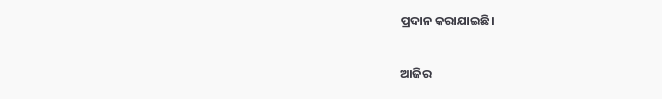ପ୍ରଦାନ କରାଯାଇଛି।

ଆଜିର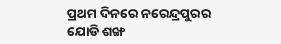ପ୍ରଥମ ଦିନରେ ନରେନ୍ଦ୍ରପୁରର ଯୋଡି ଶଙ୍ଖ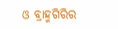ଓ ବ୍ରାହ୍ମଗିରିର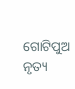ଗୋଟିପୁଅ ନୃତ୍ୟ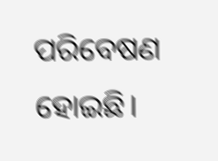ପରିବେଷଣ ହୋଇଛି।